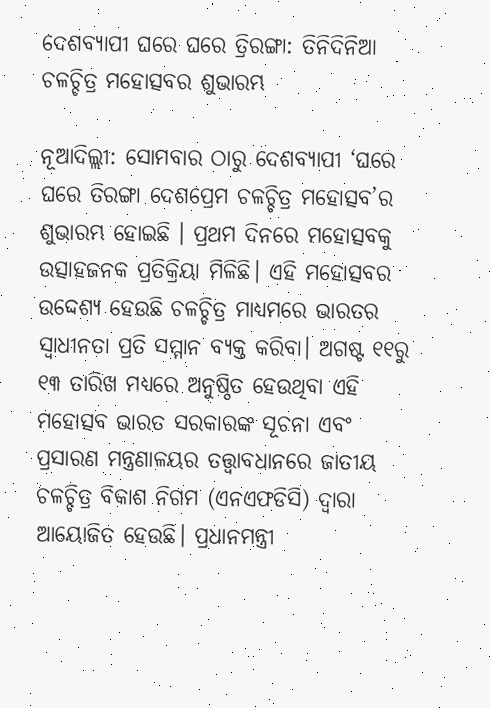ଦେଶବ୍ୟାପୀ ଘରେ ଘରେ ତ୍ରିରଙ୍ଗା: ତିନିଦିନିଆ ଚଳଚ୍ଚିତ୍ର ମହୋତ୍ସବର ଶୁଭାରମ୍ଭ

ନୂଆଦିଲ୍ଲୀ: ସୋମବାର ଠାରୁ ଦେଶବ୍ୟାପୀ ‘ଘରେ ଘରେ ତିରଙ୍ଗା ଦେଶପ୍ରେମ ଚଳଚ୍ଚିତ୍ର ମହୋତ୍ସବ’ର ଶୁଭାରମ୍ଭ ହୋଇଛି । ପ୍ରଥମ ଦିନରେ ମହୋତ୍ସବକୁ ଉତ୍ସାହଜନକ ପ୍ରତିକ୍ରିୟା ମିଳିଛି। ଏହି ମହୋତ୍ସବର ଉଦ୍ଦେଶ୍ୟ ହେଉଛି ଚଳଚ୍ଚିତ୍ର ମାଧ୍ୟମରେ ଭାରତର ସ୍ୱାଧୀନତା ପ୍ରତି ସମ୍ମାନ ବ୍ୟକ୍ତ କରିବା। ଅଗଷ୍ଟ ୧୧ରୁ ୧୩ ତାରିଖ ମଧ୍ୟରେ ଅନୁଷ୍ଠିତ ହେଉଥିବା ଏହି ମହୋତ୍ସବ ଭାରତ ସରକାରଙ୍କ ସୂଚନା ଏବଂ ପ୍ରସାରଣ ମନ୍ତ୍ରଣାଳୟର ତତ୍ତ୍ୱାବଧାନରେ ଜାତୀୟ ଚଳଚ୍ଚିତ୍ର ବିକାଶ ନିଗମ (ଏନଏଫଡିସି) ଦ୍ୱାରା ଆୟୋଜିତ ହେଉଛି। ପ୍ରଧାନମନ୍ତ୍ରୀ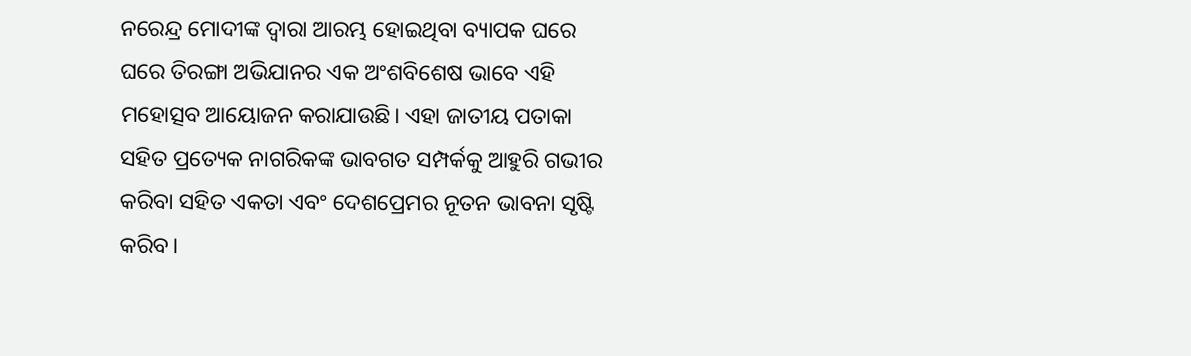ନରେନ୍ଦ୍ର ମୋଦୀଙ୍କ ଦ୍ୱାରା ଆରମ୍ଭ ହୋଇଥିବା ବ୍ୟାପକ ଘରେ ଘରେ ତିରଙ୍ଗା ଅଭିଯାନର ଏକ ଅଂଶବିଶେଷ ଭାବେ ଏହି ମହୋତ୍ସବ ଆୟୋଜନ କରାଯାଉଛି। ଏହା ଜାତୀୟ ପତାକା ସହିତ ପ୍ରତ୍ୟେକ ନାଗରିକଙ୍କ ଭାବଗତ ସମ୍ପର୍କକୁ ଆହୁରି ଗଭୀର କରିବା ସହିତ ଏକତା ଏବଂ ଦେଶପ୍ରେମର ନୂତନ ଭାବନା ସୃଷ୍ଟି କରିବ।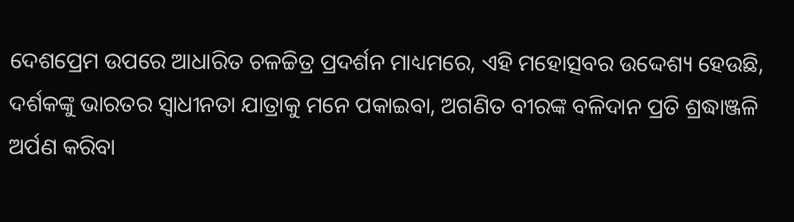ଦେଶପ୍ରେମ ଉପରେ ଆଧାରିତ ଚଳଚ୍ଚିତ୍ର ପ୍ରଦର୍ଶନ ମାଧ୍ୟମରେ, ଏହି ମହୋତ୍ସବର ଉଦ୍ଦେଶ୍ୟ ହେଉଛି, ଦର୍ଶକଙ୍କୁ ଭାରତର ସ୍ୱାଧୀନତା ଯାତ୍ରାକୁ ମନେ ପକାଇବା, ଅଗଣିତ ବୀରଙ୍କ ବଳିଦାନ ପ୍ରତି ଶ୍ରଦ୍ଧାଞ୍ଜଳି ଅର୍ପଣ କରିବା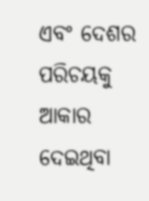ଏବଂ ଦେଶର ପରିଚୟକୁ ଆକାର ଦେଇଥିବା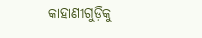କାହାଣୀଗୁଡ଼ିକୁ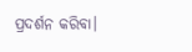ପ୍ରଦର୍ଶନ କରିବା।